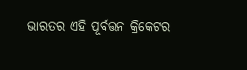ଭାରତର ଏହି ପୂର୍ବତ୍ତନ କ୍ରିକେଟର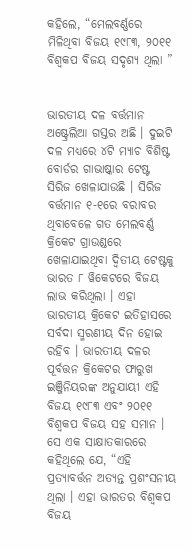କହିଲେ, “ମେଲବର୍ଣ୍ଣରେ ମିଳିଥିବା ବିଜୟ ୧୯୮୩, ୨୦୧୧ ବିଶ୍ୱକପ ବିଜୟ ସଦୃଶ୍ୟ ଥିଲା ”


ଭାରତୀୟ ଦଳ ବର୍ତ୍ତମାନ ଅଷ୍ଟ୍ରେଲିଆ ଗସ୍ତର ଅଛି । ଦୁଇଟି ଦଳ ମଧ୍ୟରେ ୪ଟି ମ୍ୟାଚ ବିଶିଷ୍ଟ ବୋର୍ଡର ଗାଭାଷ୍କାର ଟେଷ୍ଟ ସିରିଜ ଖେଳାଯାଉଛି । ସିରିଜ ବର୍ତ୍ତମାନ ୧-୧ରେ ବରାବର ଥିବାବେଳେ ଗତ ମେଲବର୍ଣ୍ଣ କ୍ରିକେଟ ଗ୍ରାଉଣ୍ଡରେ ଖେଳାଯାଇଥିବା ଦ୍ୱିତୀୟ ଟେଷ୍ଟକୁ ଭାରତ ୮ ୱିକେଟରେ ବିଜୟ ଲାଭ କରିଥିଲା । ଏହା ଭାରତୀୟ କ୍ରିକେଟ ଇତିହାସରେ ସର୍ବଦା ସ୍ମରଣୀୟ ଦିନ ହୋଇ ରହିବ । ଭାରତୀୟ ଦଳର ପୂର୍ବତ୍ତନ କ୍ରିକେଟର ଫାରୁଖ ଇଞ୍ଜିନିୟରଙ୍କ ଅନୁଯାୟୀ ଏହି ବିଜୟ ୧୯୮୩ ଏବଂ ୨୦୧୧ ବିଶ୍ୱକପ ବିଜୟ ସହ ସମାନ ।
ସେ ଏକ ସାକ୍ଷାତକାରରେ କହିଥିଲେ ଯେ, “ଏହି ପ୍ରତ୍ୟାବର୍ତ୍ତନ ଅତ୍ୟନ୍ତ ପ୍ରଶଂସନୀୟ ଥିଲା । ଏହା ଭାରତର ବିଶ୍ୱକପ ବିଜୟ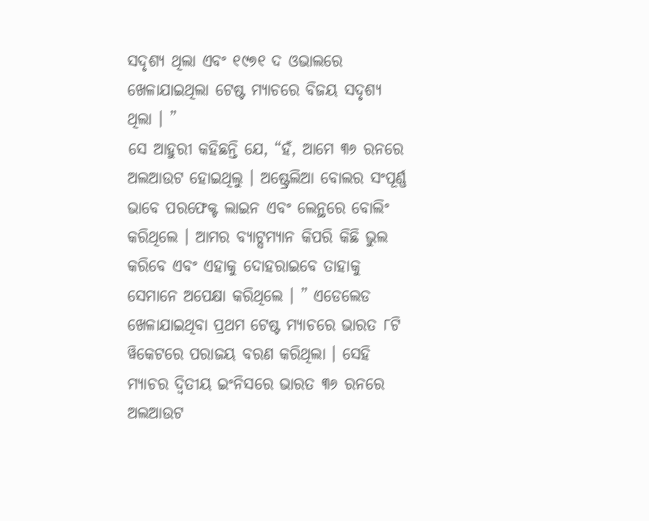ସଦୃଶ୍ୟ ଥିଲା ଏବଂ ୧୯୭୧ ଦ ଓଭାଲରେ ଖେଳାଯାଇଥିଲା ଟେଷ୍ଟ ମ୍ୟାଚରେ ବିଜୟ ସଦୃଶ୍ୟ ଥିଲା । ”
ସେ ଆହୁରୀ କହିଛନ୍ତି ଯେ, “ହଁ, ଆମେ ୩୬ ରନରେ ଅଲଆଉଟ ହୋଇଥିଲୁ । ଅଷ୍ଟ୍ରେଲିଆ ବୋଲର ସଂପୂର୍ଣ୍ଣ ଭାବେ ପରଫେକ୍ଟ ଲାଇନ ଏବଂ ଲେନ୍ଥରେ ବୋଲିଂ କରିଥିଲେ । ଆମର ବ୍ୟାଟ୍ସମ୍ୟାନ କିପରି କିଛି ଭୁଲ କରିବେ ଏବଂ ଏହାକୁ ଦୋହରାଇବେ ତାହାକୁ ସେମାନେ ଅପେକ୍ଷା କରିଥିଲେ । ” ଏଡେଲେଡ ଖେଳାଯାଇଥିବା ପ୍ରଥମ ଟେଷ୍ଟ ମ୍ୟାଚରେ ଭାରତ ୮ଟି ୱିକେଟରେ ପରାଜୟ ବରଣ କରିଥିଲା । ସେହି ମ୍ୟାଚର ଦ୍ୱିତୀୟ ଇଂନିସରେ ଭାରତ ୩୬ ରନରେ ଅଲଆଉଟ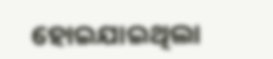ହୋଇଯାଇଥିଲା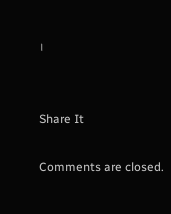।


Share It

Comments are closed.